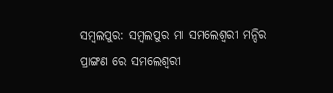ସମ୍ବଲପୁର: ସମ୍ବଲପୁର ମା ସମଲେଶ୍ବରୀ ମନ୍ଦିର ପ୍ରାଙ୍ଗଣ ରେ ସମଲେଶ୍ୱରୀ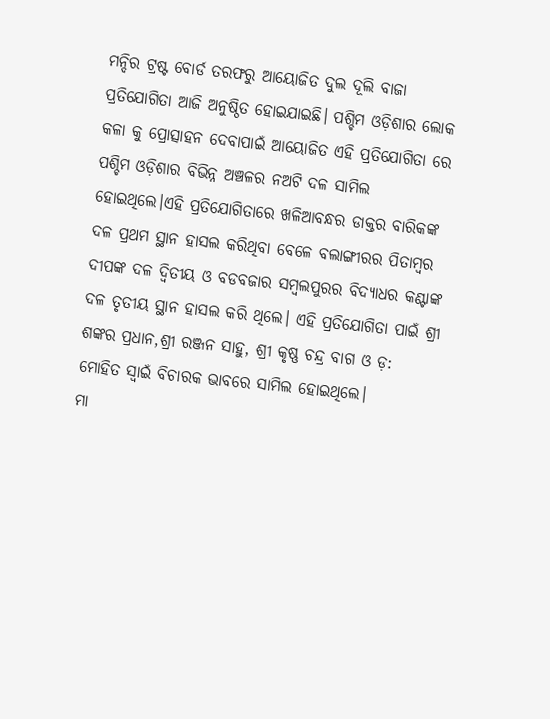ମନ୍ଦିର ଟ୍ରଷ୍ଟ ବୋର୍ଡ ତରଫରୁ ଆୟୋଜିତ ଦୁଲ ଦୂଲି ବାଜା ପ୍ରତିଯୋଗିତା ଆଜି ଅନୁଷ୍ଠିତ ହୋଇଯାଇଛି। ପଶ୍ଚିମ ଓଡ଼ିଶାର ଲୋକ କଳା କୁ ପ୍ରୋତ୍ସାହନ ଦେବାପାଇଁ ଆୟୋଜିତ ଏହି ପ୍ରତିଯୋଗିତା ରେ ପଶ୍ଚିମ ଓଡ଼ିଶାର ବିଭିନ୍ନ ଅଞ୍ଚଳର ନଅଟି ଦଳ ସାମିଲ ହୋଇଥିଲେ।ଏହି ପ୍ରତିଯୋଗିତାରେ ଖଳିଆବନ୍ଧର ଡାକ୍ତର ବାରିକଙ୍କ ଦଳ ପ୍ରଥମ ସ୍ଥାନ ହାସଲ କରିଥିବା ବେଳେ ବଲାଙ୍ଗୀରର ପିତାମ୍ବର ଦୀପଙ୍କ ଦଳ ଦ୍ୱିତୀୟ ଓ ବଡବଜାର ସମ୍ବଲପୁରର ବିଦ୍ୟାଧର କଣ୍ଟାଙ୍କ ଦଳ ତୃତୀୟ ସ୍ଥାନ ହାସଲ କରି ଥିଲେ। ଏହି ପ୍ରତିଯୋଗିତା ପାଇଁ ଶ୍ରୀ ଶଙ୍କର ପ୍ରଧାନ,ଶ୍ରୀ ରଞ୍ଜନ ସାହୁ, ଶ୍ରୀ କୃଷ୍ଣ ଚନ୍ଦ୍ର ବାଗ ଓ ଡ଼: ମୋହିତ ସ୍ୱାଇଁ ବିଚାରକ ଭାବରେ ସାମିଲ ହୋଇଥିଲେ।
ମା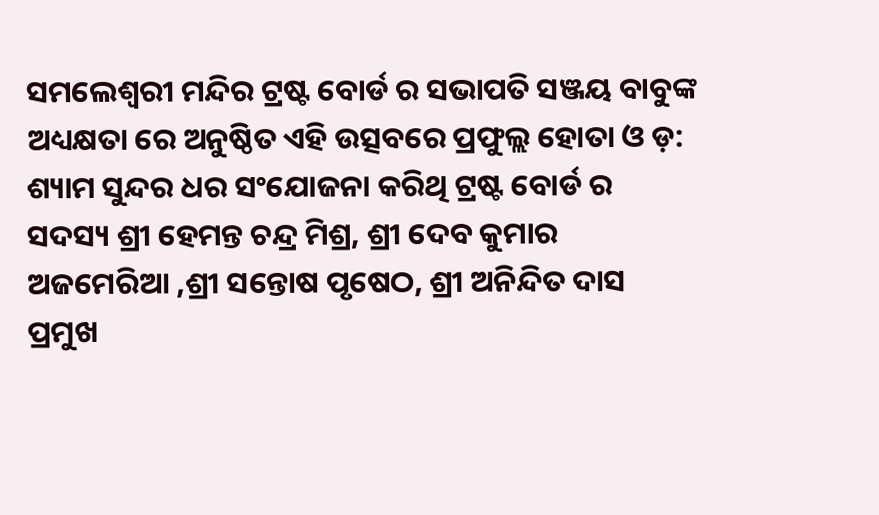ସମଲେଶ୍ବରୀ ମନ୍ଦିର ଟ୍ରଷ୍ଟ ବୋର୍ଡ ର ସଭାପତି ସଞ୍ଜୟ ବାବୁଙ୍କ ଅଧ୍ୟକ୍ଷତା ରେ ଅନୁଷ୍ଠିତ ଏହି ଉତ୍ସବରେ ପ୍ରଫୁଲ୍ଲ ହୋତା ଓ ଡ଼: ଶ୍ୟାମ ସୁନ୍ଦର ଧର ସଂଯୋଜନା କରିଥି ଟ୍ରଷ୍ଟ ବୋର୍ଡ ର ସଦସ୍ୟ ଶ୍ରୀ ହେମନ୍ତ ଚନ୍ଦ୍ର ମିଶ୍ର, ଶ୍ରୀ ଦେବ କୁମାର ଅଜମେରିଆ ,ଶ୍ରୀ ସନ୍ତୋଷ ପୃଷେଠ, ଶ୍ରୀ ଅନିନ୍ଦିତ ଦାସ ପ୍ରମୁଖ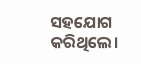ସହଯୋଗ କରିଥିଲେ।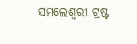ସମଲେଶ୍ୱରୀ ଟ୍ରଷ୍ଟ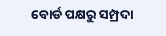ବୋର୍ଡ ପକ୍ଷରୁ ସମ୍ପ୍ରଦା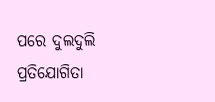ପରେ ଦୁଲଦୁଲି ପ୍ରତିଯୋଗିତା